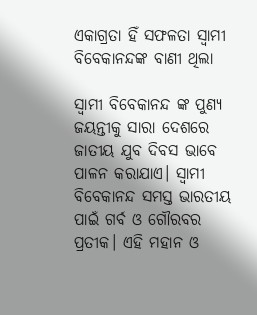ଏକାଗ୍ରତା ହିଁ ସଫଳତା ସ୍ଵାମୀ ବିବେକାନନ୍ଦଙ୍କ ବାଣୀ ଥିଲା

ସ୍ଵାମୀ ବିବେକାନନ୍ଦ ଙ୍କ ପୁଣ୍ୟ ଜୟନ୍ତୀକୁ ସାରା ଦେଶରେ ଜାତୀୟ ଯୁବ ଦିବସ ଭାବେ ପାଳନ କରାଯାଏ। ସ୍ଵାମୀ ବିବେକାନନ୍ଦ ସମସ୍ତ ଭାରତୀୟ ପାଇଁ ଗର୍ବ ଓ ଗୌରବର ପ୍ରତୀକ। ଏହି ମହାନ ଓ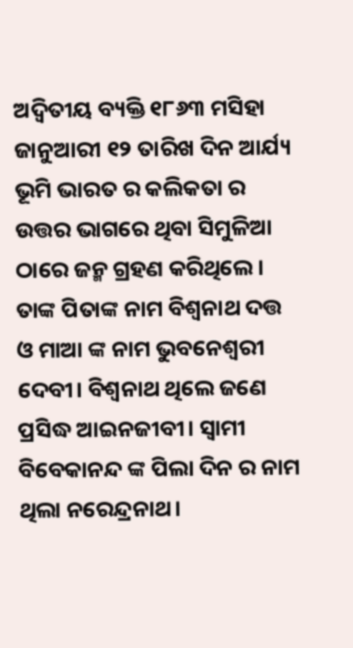ଅଦ୍ୱିତୀୟ ବ୍ୟକ୍ତି ୧୮୬୩ ମସିହା ଜାନୁଆରୀ ୧୨ ତାରିଖ ଦିନ ଆର୍ଯ୍ୟ ଭୂମି ଭାରତ ର କଲିକତା ର ଉତ୍ତର ଭାଗରେ ଥିବା ସିମୁଳିଆ ଠାରେ ଜନ୍ମ ଗ୍ରହଣ କରିଥିଲେ। ତାଙ୍କ ପିତାଙ୍କ ନାମ ବିଶ୍ଵନାଥ ଦତ୍ତ ଓ ମାଆ ଙ୍କ ନାମ ଭୁବନେଶ୍ଵରୀ ଦେବୀ। ବିଶ୍ୱନାଥ ଥିଲେ ଜଣେ ପ୍ରସିଦ୍ଧ ଆଇନଜୀବୀ। ସ୍ଵାମୀ ବିବେକାନନ୍ଦ ଙ୍କ ପିଲା ଦିନ ର ନାମ ଥିଲା ନରେନ୍ଦ୍ରନାଥ।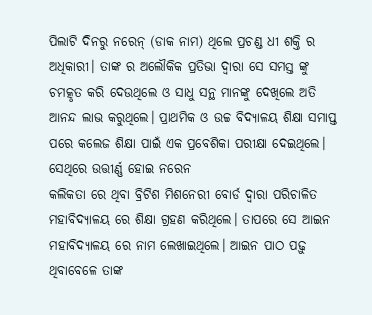ପିଲାଟି ଦିନରୁ ନରେନ୍ (ଡାକ ନାମ) ଥିଲେ ପ୍ରଚଣ୍ଡ ଧୀ ଶକ୍ତି ର ଅଧିକାରୀ। ତାଙ୍କ ର ଅଲୌକିକ ପ୍ରତିଭା ଦ୍ଵାରା ସେ ସମସ୍ତ ଙ୍କୁ ଚମତ୍କୃତ କରି ଦେଉଥିଲେ ଓ ସାଧୁ ସନ୍ଥ ମାନଙ୍କୁ ଦେଖିଲେ ଅତି ଆନନ୍ଦ ଲାଭ କରୁଥିଲେ। ପ୍ରାଥମିକ ଓ ଉଚ୍ଚ ବିଦ୍ୟାଳୟ ଶିକ୍ଷା ସମାପ୍ତ ପରେ କଲେଜ ଶିକ୍ଷା ପାଇଁ ଏକ ପ୍ରବେଶିକା ପରୀକ୍ଷା ଦେଇଥିଲେ। ସେଥିରେ ଉତ୍ତୀର୍ଣ୍ଣ ହୋଇ ନରେନ
କଲିକତା ରେ ଥିବା ବ୍ରିଟିଶ ମିଶନେରୀ ବୋର୍ଡ ଦ୍ଵାରା ପରିଚାଳିତ
ମହାବିଦ୍ୟାଳୟ ରେ ଶିକ୍ଷା ଗ୍ରହଣ କରିଥିଲେ। ତାପରେ ସେ ଆଇନ ମହାବିଦ୍ୟାଳୟ ରେ ନାମ ଲେଖାଇଥିଲେ। ଆଇନ ପାଠ ପଢ଼ୁ ଥିବାବେଳେ ତାଙ୍କ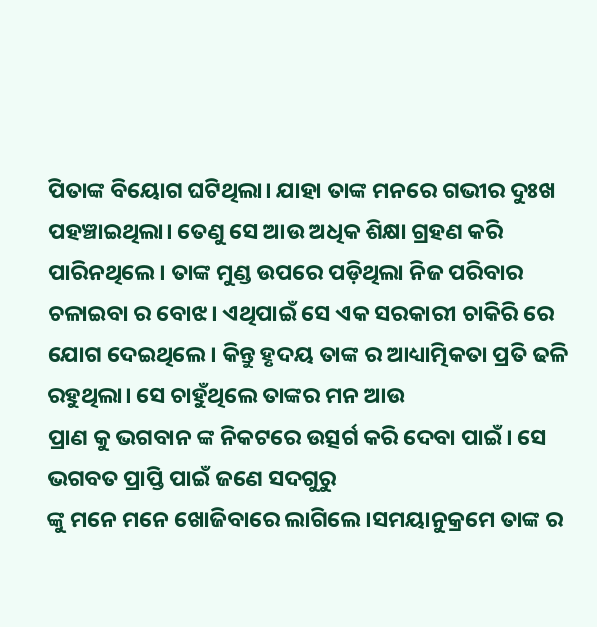ପିତାଙ୍କ ବିୟୋଗ ଘଟିଥିଲା। ଯାହା ତାଙ୍କ ମନରେ ଗଭୀର ଦୁଃଖ ପହଞ୍ଚାଇଥିଲା। ତେଣୁ ସେ ଆଉ ଅଧିକ ଶିକ୍ଷା ଗ୍ରହଣ କରି ପାରିନଥିଲେ। ତାଙ୍କ ମୁଣ୍ଡ ଉପରେ ପଡ଼ିଥିଲା ନିଜ ପରିବାର ଚଳାଇବା ର ବୋଝ। ଏଥିପାଇଁ ସେ ଏକ ସରକାରୀ ଚାକିରି ରେ ଯୋଗ ଦେଇଥିଲେ। କିନ୍ତୁ ହୃଦୟ ତାଙ୍କ ର ଆଧ୍ୟାତ୍ମିକତା ପ୍ରତି ଢଳି ରହୁଥିଲା। ସେ ଚାହୁଁଥିଲେ ତାଙ୍କର ମନ ଆଉ
ପ୍ରାଣ କୁ ଭଗବାନ ଙ୍କ ନିକଟରେ ଉତ୍ସର୍ଗ କରି ଦେବା ପାଇଁ। ସେ ଭଗବତ ପ୍ରାପ୍ତି ପାଇଁ ଜଣେ ସଦଗୁରୁ
ଙ୍କୁ ମନେ ମନେ ଖୋଜିବାରେ ଲାଗିଲେ ।ସମୟାନୁକ୍ରମେ ତାଙ୍କ ର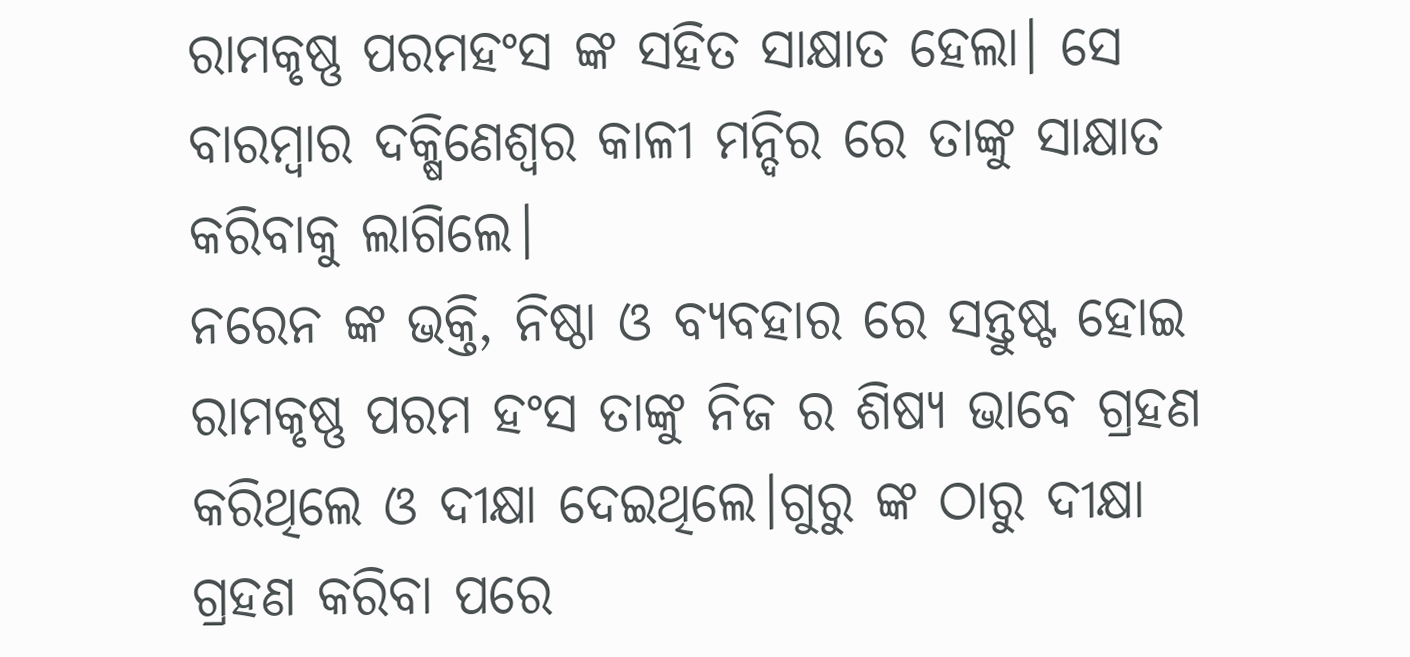ରାମକୃଷ୍ଣ ପରମହଂସ ଙ୍କ ସହିତ ସାକ୍ଷାତ ହେଲା। ସେ ବାରମ୍ବାର ଦକ୍ଷିଣେଶ୍ୱର କାଳୀ ମନ୍ଦିର ରେ ତାଙ୍କୁ ସାକ୍ଷାତ କରିବାକୁ ଲାଗିଲେ।
ନରେନ ଙ୍କ ଭକ୍ତି, ନିଷ୍ଠା ଓ ବ୍ୟବହାର ରେ ସନ୍ତୁଷ୍ଟ ହୋଇ ରାମକୃଷ୍ଣ ପରମ ହଂସ ତାଙ୍କୁ ନିଜ ର ଶିଷ୍ୟ ଭାବେ ଗ୍ରହଣ କରିଥିଲେ ଓ ଦୀକ୍ଷା ଦେଇଥିଲେ।ଗୁରୁ ଙ୍କ ଠାରୁ ଦୀକ୍ଷା ଗ୍ରହଣ କରିବା ପରେ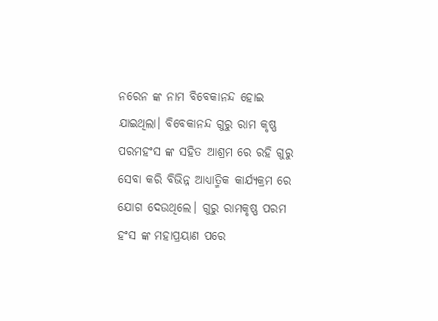ନରେନ ଙ୍କ ନାମ ବିବେକାନନ୍ଦ ହୋଇ ଯାଇଥିଲା। ବିବେକାନନ୍ଦ ଗୁରୁ ରାମ କୃଷ୍ଣ ପରମହଂସ ଙ୍କ ସହିତ ଆଶ୍ରମ ରେ ରହି ଗୁରୁ ସେବା କରି ବିଭିନ୍ନ ଆଧ୍ୟାତ୍ମିକ କାର୍ଯ୍ୟକ୍ରମ ରେ ଯୋଗ ଦେଉଥିଲେ। ଗୁରୁ ରାମକୃଷ୍ଣ ପରମ ହଂସ ଙ୍କ ମହାପ୍ରୟାଣ ପରେ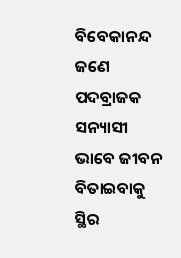ବିବେକାନନ୍ଦ ଜଣେ ପଦବ୍ରାଜକ ସନ୍ୟାସୀ ଭାବେ ଜୀବନ ବିତାଇବାକୁ ସ୍ଥିର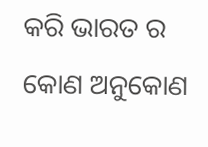କରି ଭାରତ ର କୋଣ ଅନୁକୋଣ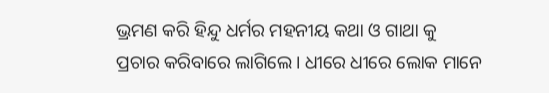ଭ୍ରମଣ କରି ହିନ୍ଦୁ ଧର୍ମର ମହନୀୟ କଥା ଓ ଗାଥା କୁ
ପ୍ରଚାର କରିବାରେ ଲାଗିଲେ। ଧୀରେ ଧୀରେ ଲୋକ ମାନେ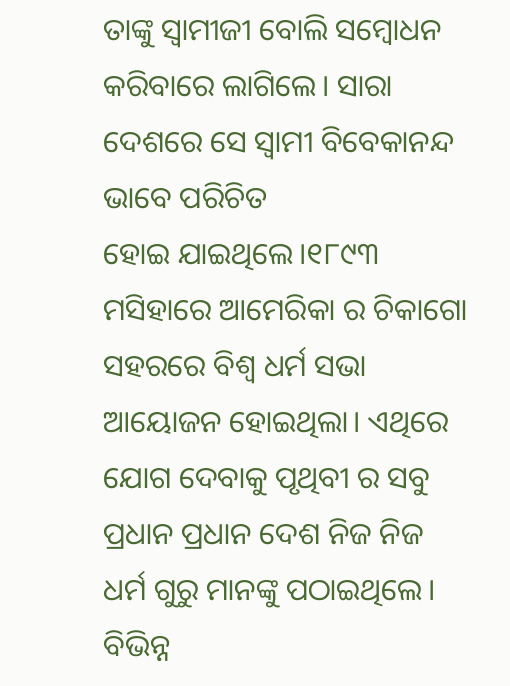ତାଙ୍କୁ ସ୍ୱାମୀଜୀ ବୋଲି ସମ୍ବୋଧନ କରିବାରେ ଲାଗିଲେ। ସାରା ଦେଶରେ ସେ ସ୍ଵାମୀ ବିବେକାନନ୍ଦ ଭାବେ ପରିଚିତ
ହୋଇ ଯାଇଥିଲେ।୧୮୯୩ ମସିହାରେ ଆମେରିକା ର ଚିକାଗୋ ସହରରେ ବିଶ୍ଵ ଧର୍ମ ସଭା ଆୟୋଜନ ହୋଇଥିଲା। ଏଥିରେ ଯୋଗ ଦେବାକୁ ପୃଥିବୀ ର ସବୁ ପ୍ରଧାନ ପ୍ରଧାନ ଦେଶ ନିଜ ନିଜ ଧର୍ମ ଗୁରୁ ମାନଙ୍କୁ ପଠାଇଥିଲେ। ବିଭିନ୍ନ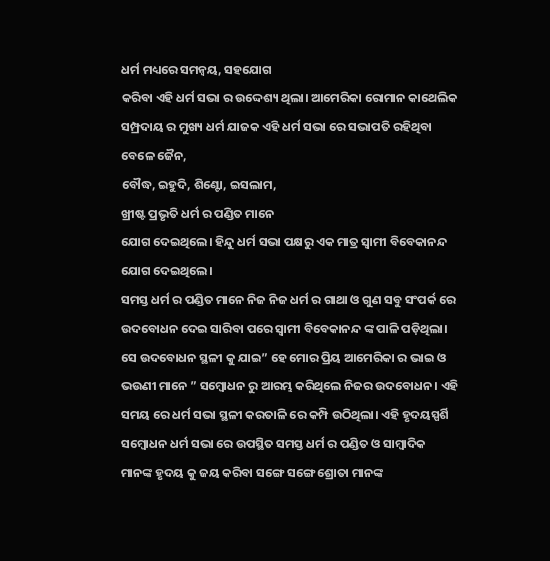ଧର୍ମ ମଧ୍ୟରେ ସମନ୍ୱୟ, ସହଯୋଗ
କରିବା ଏହି ଧର୍ମ ସଭା ର ଉଦ୍ଦେଶ୍ୟ ଥିଲା। ଆମେରିକା ରୋମାନ କାଥେଲିକ ସମ୍ପ୍ରଦାୟ ର ମୁଖ୍ୟ ଧର୍ମ ଯାଜକ ଏହି ଧର୍ମ ସଭା ରେ ସଭାପତି ରହିଥିବା ବେଳେ ଜୈନ,
ବୌଦ୍ଧ, ଇହୁଦି, ଶିଣ୍ଟୋ, ଇସଲାମ,
ଖ୍ରୀଷ୍ଟ ପ୍ରଭୃତି ଧର୍ମ ର ପଣ୍ଡିତ ମାନେ
ଯୋଗ ଦେଇଥିଲେ। ହିନ୍ଦୁ ଧର୍ମ ସଭା ପକ୍ଷରୁ ଏକ ମାତ୍ର ସ୍ଵାମୀ ବିବେକାନନ୍ଦ ଯୋଗ ଦେଇଥିଲେ।
ସମସ୍ତ ଧର୍ମ ର ପଣ୍ଡିତ ମାନେ ନିଜ ନିଜ ଧର୍ମ ର ଗାଥା ଓ ଗୁଣ ସବୁ ସଂପର୍କ ରେ ଉଦବୋଧନ ଦେଇ ସାରିବା ପରେ ସ୍ଵାମୀ ବିବେକାନନ୍ଦ ଙ୍କ ପାଳି ପଡ଼ିଥିଲା। ସେ ଉଦବୋଧନ ସ୍ଥଳୀ କୁ ଯାଇ” ହେ ମୋର ପ୍ରିୟ ଆମେରିକା ର ଭାଇ ଓ ଭଉଣୀ ମାନେ ” ସମ୍ବୋଧନ ରୁ ଆରମ୍ଭ କରିଥିଲେ ନିଜର ଉଦବୋଧନ। ଏହି ସମୟ ରେ ଧର୍ମ ସଭା ସ୍ଥଳୀ କରତାଳି ରେ କମ୍ପି ଉଠିଥିଲା। ଏହି ହୃଦୟସ୍ପର୍ଶି ସମ୍ବୋଧନ ଧର୍ମ ସଭା ରେ ଉପସ୍ଥିତ ସମସ୍ତ ଧର୍ମ ର ପଣ୍ଡିତ ଓ ସାମ୍ୱାଦିକ
ମାନଙ୍କ ହୃଦୟ କୁ ଜୟ କରିବା ସଙ୍ଗେ ସଙ୍ଗେ ଶ୍ରୋତା ମାନଙ୍କ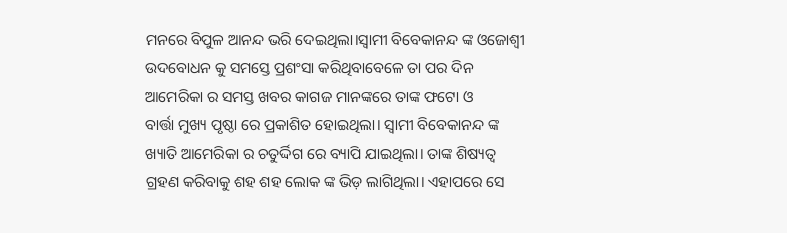ମନରେ ବିପୁଳ ଆନନ୍ଦ ଭରି ଦେଇଥିଲା।ସ୍ବାମୀ ବିବେକାନନ୍ଦ ଙ୍କ ଓଜୋଶ୍ୱୀ ଉଦବୋଧନ କୁ ସମସ୍ତେ ପ୍ରଶଂସା କରିଥିବାବେଳେ ତା ପର ଦିନ ଆମେରିକା ର ସମସ୍ତ ଖବର କାଗଜ ମାନଙ୍କରେ ତାଙ୍କ ଫଟୋ ଓ
ବାର୍ତ୍ତା ମୁଖ୍ୟ ପୃଷ୍ଠା ରେ ପ୍ରକାଶିତ ହୋଇଥିଲା। ସ୍ଵାମୀ ବିବେକାନନ୍ଦ ଙ୍କ ଖ୍ୟାତି ଆମେରିକା ର ଚତୁର୍ଦ୍ଦିଗ ରେ ବ୍ୟାପି ଯାଇଥିଲା। ତାଙ୍କ ଶିଷ୍ୟତ୍ଵ ଗ୍ରହଣ କରିବାକୁ ଶହ ଶହ ଲୋକ ଙ୍କ ଭିଡ଼ ଲାଗିଥିଲା। ଏହାପରେ ସେ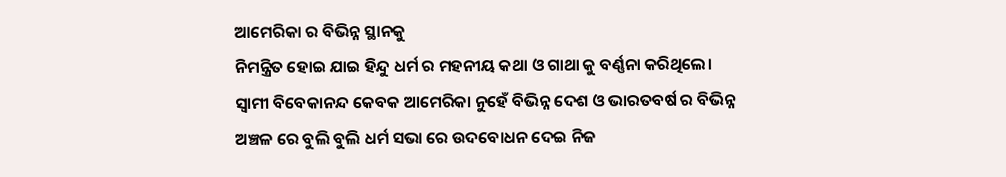ଆମେରିକା ର ବିଭିନ୍ନ ସ୍ଥାନକୁ
ନିମନ୍ତ୍ରିତ ହୋଇ ଯାଇ ହିନ୍ଦୁ ଧର୍ମ ର ମହନୀୟ କଥା ଓ ଗାଥା କୁ ବର୍ଣ୍ଣନା କରିଥିଲେ। ସ୍ଵାମୀ ବିବେକାନନ୍ଦ କେବକ ଆମେରିକା ନୁହେଁ ବିଭିନ୍ନ ଦେଶ ଓ ଭାରତବର୍ଷ ର ବିଭିନ୍ନ ଅଞ୍ଚଳ ରେ ବୁଲି ବୁଲି ଧର୍ମ ସଭା ରେ ଉଦବୋଧନ ଦେଇ ନିଜ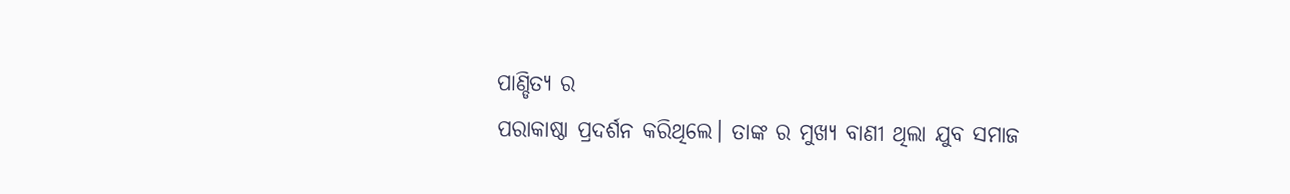ପାଣ୍ଡିତ୍ୟ ର
ପରାକାଷ୍ଠା ପ୍ରଦର୍ଶନ କରିଥିଲେ। ତାଙ୍କ ର ମୁଖ୍ୟ ବାଣୀ ଥିଲା ଯୁବ ସମାଜ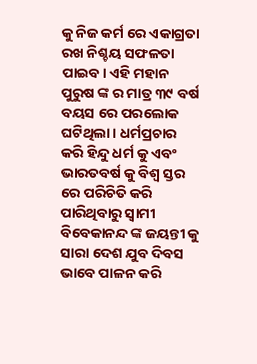କୁ ନିଜ କର୍ମ ରେ ଏକାଗ୍ରତା ରଖ ନିଶ୍ଚୟ ସଫଳତା ପାଇବ। ଏହି ମହାନ ପୁରୁଷ ଙ୍କ ର ମାତ୍ର ୩୯ ବର୍ଷ ବୟସ ରେ ପରଲୋକ ଘଟିଥିଲା। ଧର୍ମପ୍ରଚାର କରି ହିନ୍ଦୁ ଧର୍ମ କୁ ଏବଂ
ଭାରତବର୍ଷ କୁ ବିଶ୍ଵ ସ୍ତର ରେ ପରିଚିତି କରି ପାରିଥିବାରୁ ସ୍ଵାମୀ ବିବେକାନନ୍ଦ ଙ୍କ ଜୟନ୍ତୀ କୁ ସାରା ଦେଶ ଯୁବ ଦିବସ ଭାବେ ପାଳନ କରି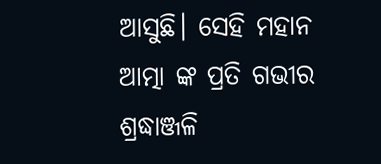ଆସୁଛି। ସେହି ମହାନ ଆତ୍ମା ଙ୍କ ପ୍ରତି ଗଭୀର ଶ୍ରଦ୍ଧାଞ୍ଜଳି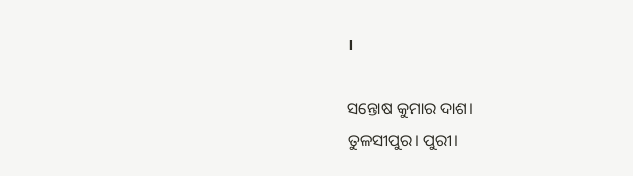।

ସନ୍ତୋଷ କୁମାର ଦାଶ।
ତୁଳସୀପୁର। ପୁରୀ।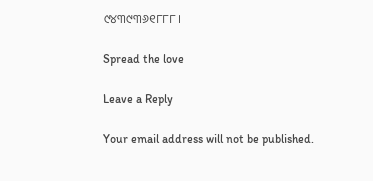୯୪୩୯୩୬୧୮୮୮।

Spread the love

Leave a Reply

Your email address will not be published.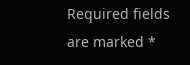Required fields are marked *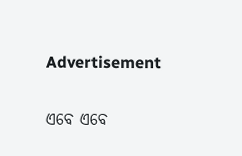Advertisement

ଏବେ ଏବେ